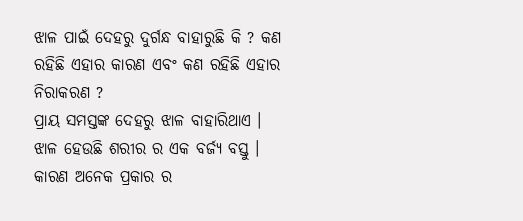ଝାଳ ପାଇଁ ଦେହରୁ ଦୁର୍ଗନ୍ଧ ବାହାରୁଛି କି ? କଣ ରହିଛି ଏହାର କାରଣ ଏବଂ କଣ ରହିଛି ଏହାର ନିରାକରଣ ?
ପ୍ରାୟ ସମସ୍ତଙ୍କ ଦେହରୁ ଝାଳ ବାହାରିଥାଏ । ଝାଳ ହେଉଛି ଶରୀର ର ଏକ ବର୍ଜ୍ୟ ବସ୍ତୁ । କାରଣ ଅନେକ ପ୍ରକାର ର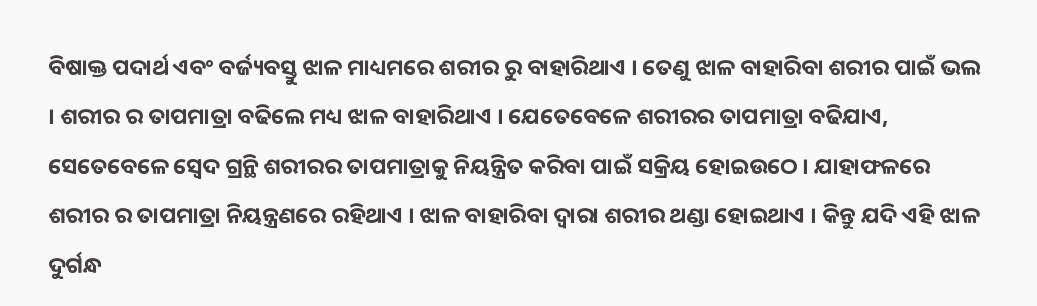ବିଷାକ୍ତ ପଦାର୍ଥ ଏବଂ ବର୍ଜ୍ୟବସ୍ତୁ ଝାଳ ମାଧ୍ୟମରେ ଶରୀର ରୁ ବାହାରିଥାଏ । ତେଣୁ ଝାଳ ବାହାରିବା ଶରୀର ପାଇଁ ଭଲ । ଶରୀର ର ତାପମାତ୍ରା ବଢିଲେ ମଧ୍ୟ ଝାଳ ବାହାରିଥାଏ । ଯେତେବେଳେ ଶରୀରର ତାପମାତ୍ରା ବଢିଯାଏ, ସେତେବେଳେ ସ୍ୱେଦ ଗ୍ରନ୍ଥି ଶରୀରର ତାପମାତ୍ରାକୁ ନିୟନ୍ତ୍ରିତ କରିବା ପାଇଁ ସକ୍ରିୟ ହୋଇଉଠେ । ଯାହାଫଳରେ ଶରୀର ର ତାପମାତ୍ରା ନିୟନ୍ତ୍ରଣରେ ରହିଥାଏ । ଝାଳ ବାହାରିବା ଦ୍ୱାରା ଶରୀର ଥଣ୍ଡା ହୋଇଥାଏ । କିନ୍ତୁ ଯଦି ଏହି ଝାଳ ଦୁର୍ଗନ୍ଧ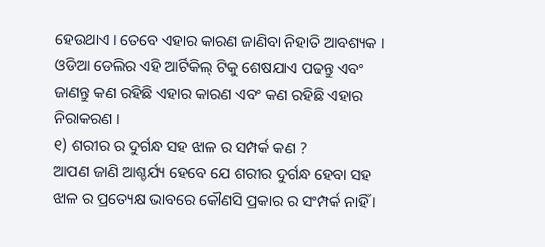ହେଉଥାଏ । ତେବେ ଏହାର କାରଣ ଜାଣିବା ନିହାତି ଆବଶ୍ୟକ ।
ଓଡିଆ ଡେଲିର ଏହି ଆର୍ଟିକିଲ୍ ଟିକୁ ଶେଷଯାଏ ପଢନ୍ତୁ ଏବଂ ଜାଣନ୍ତୁ କଣ ରହିଛି ଏହାର କାରଣ ଏବଂ କଣ ରହିଛି ଏହାର ନିରାକରଣ ।
୧) ଶରୀର ର ଦୁର୍ଗନ୍ଧ ସହ ଝାଳ ର ସମ୍ପର୍କ କଣ ?
ଆପଣ ଜାଣି ଆଶ୍ଚର୍ଯ୍ୟ ହେବେ ଯେ ଶରୀର ଦୁର୍ଗନ୍ଧ ହେବା ସହ ଝାଳ ର ପ୍ରତ୍ୟେକ୍ଷ ଭାବରେ କୌଣସି ପ୍ରକାର ର ସଂମ୍ପର୍କ ନାହିଁ ।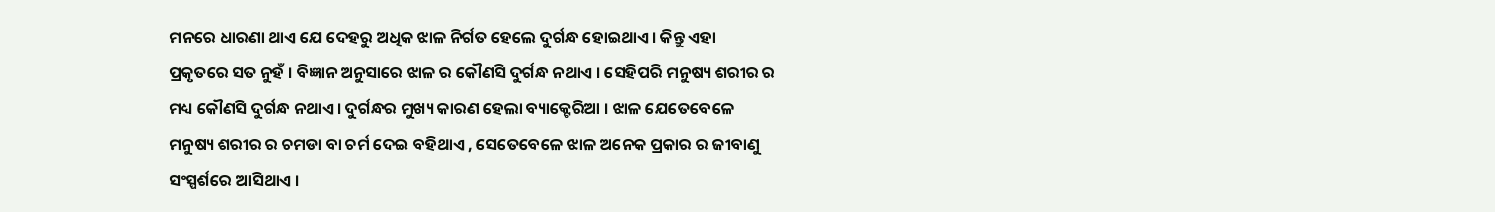ମନରେ ଧାରଣା ଥାଏ ଯେ ଦେହରୁ ଅଧିକ ଝାଳ ନିର୍ଗତ ହେଲେ ଦୁର୍ଗନ୍ଧ ହୋଇଥାଏ। କିନ୍ତୁ ଏହା ପ୍ରକୃତରେ ସତ ନୁହଁ । ବିଜ୍ଞାନ ଅନୁସାରେ ଝାଳ ର କୌଣସି ଦୁର୍ଗନ୍ଧ ନଥାଏ । ସେହିପରି ମନୁଷ୍ୟ ଶରୀର ର ମଧ୍ୟ କୌଣସି ଦୁର୍ଗନ୍ଧ ନଥାଏ । ଦୁର୍ଗନ୍ଧର ମୁଖ୍ୟ କାରଣ ହେଲା ବ୍ୟାକ୍ଟେରିଆ । ଝାଳ ଯେତେବେଳେ ମନୁଷ୍ୟ ଶରୀର ର ଚମଡା ବା ଚର୍ମ ଦେଇ ବହିଥାଏ , ସେତେବେଳେ ଝାଳ ଅନେକ ପ୍ରକାର ର ଜୀବାଣୁ ସଂସ୍ପର୍ଶରେ ଆସିଥାଏ ।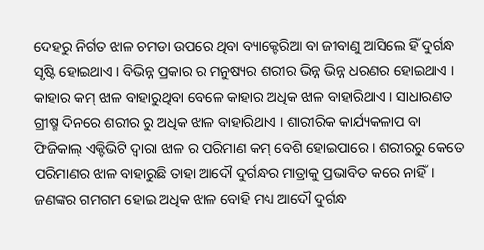ଦେହରୁ ନିର୍ଗତ ଝାଳ ଚମଡା ଉପରେ ଥିବା ବ୍ୟାକ୍ଟେରିଆ ବା ଜୀବାଣୁ ଆସିଲେ ହିଁ ଦୁର୍ଗନ୍ଧ ସୃଷ୍ଟି ହୋଇଥାଏ । ବିଭିନ୍ନ ପ୍ରକାର ର ମନୁଷ୍ୟର ଶରୀର ଭିନ୍ନ ଭିନ୍ନ ଧରଣର ହୋଇଥାଏ । କାହାର କମ୍ ଝାଳ ବାହାରୁଥିବା ବେଳେ କାହାର ଅଧିକ ଝାଳ ବାହାରିଥାଏ । ସାଧାରଣତ ଗ୍ରୀଷ୍ମ ଦିନରେ ଶରୀର ରୁ ଅଧିକ ଝାଳ ବାହାରିଥାଏ । ଶାରୀରିକ କାର୍ଯ୍ୟକଳାପ ବା ଫିଜିକାଲ୍ ଏକ୍ଟିଭିଟି ଦ୍ୱାରା ଝାଳ ର ପରିମାଣ କମ୍ ବେଶି ହୋଇପାରେ । ଶରୀରରୁ କେତେ ପରିମାଣର ଝାଳ ବାହାରୁଛି ତାହା ଆଦୌ ଦୁର୍ଗନ୍ଧର ମାତ୍ରାକୁ ପ୍ରଭାବିତ କରେ ନାହିଁ। ଜଣଙ୍କର ଗମଗମ ହୋଇ ଅଧିକ ଝାଳ ବୋହି ମଧ୍ୟ ଆଦୌ ଦୁର୍ଗନ୍ଧ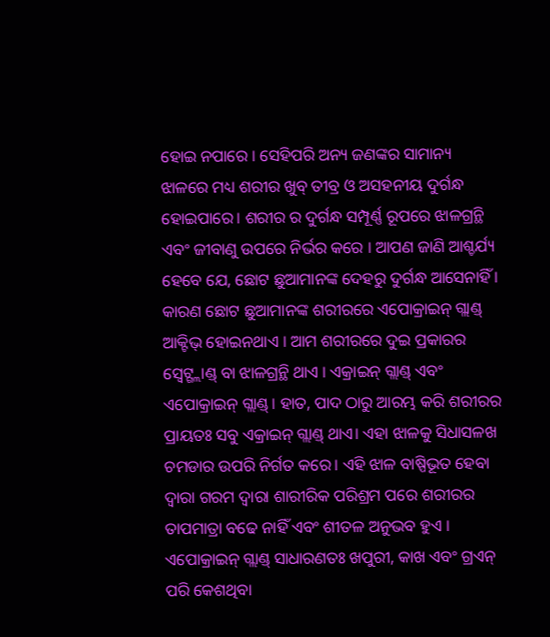ହୋଇ ନପାରେ । ସେହିପରି ଅନ୍ୟ ଜଣଙ୍କର ସାମାନ୍ୟ ଝାଳରେ ମଧ୍ୟ ଶରୀର ଖୁବ୍ ତୀବ୍ର ଓ ଅସହନୀୟ ଦୁର୍ଗନ୍ଧ ହୋଇପାରେ। ଶରୀର ର ଦୁର୍ଗନ୍ଧ ସମ୍ପୂର୍ଣ୍ଣ ରୂପରେ ଝାଳଗ୍ରନ୍ଥି ଏବଂ ଜୀବାଣୁ ଉପରେ ନିର୍ଭର କରେ । ଆପଣ ଜାଣି ଆଶ୍ଚର୍ଯ୍ୟ ହେବେ ଯେ, ଛୋଟ ଛୁଆମାନଙ୍କ ଦେହରୁ ଦୁର୍ଗନ୍ଧ ଆସେନାହିଁ । କାରଣ ଛୋଟ ଛୁଆମାନଙ୍କ ଶରୀରରେ ଏପୋକ୍ରାଇନ୍ ଗ୍ଲାଣ୍ଡ୍ ଆକ୍ଟିଭ୍ ହୋଇନଥାଏ । ଆମ ଶରୀରରେ ଦୁଇ ପ୍ରକାରର ସ୍ୱେଟ୍ଗ୍ଲାଣ୍ଡ୍ ବା ଝାଳଗ୍ରନ୍ଥି ଥାଏ । ଏକ୍ରାଇନ୍ ଗ୍ଲାଣ୍ଡ୍ ଏବଂ ଏପୋକ୍ରାଇନ୍ ଗ୍ଲାଣ୍ଡ୍। ହାତ, ପାଦ ଠାରୁ ଆରମ୍ଭ କରି ଶରୀରର ପ୍ରାୟତଃ ସବୁ ଏକ୍ରାଇନ୍ ଗ୍ଲାଣ୍ଡ୍ ଥାଏ। ଏହା ଝାଳକୁ ସିଧାସଳଖ ଚମଡାର ଉପରି ନିର୍ଗତ କରେ। ଏହି ଝାଳ ବାଷ୍ପିଭୂତ ହେବା ଦ୍ୱାରା ଗରମ ଦ୍ୱାରା ଶାରୀରିକ ପରିଶ୍ରମ ପରେ ଶରୀରର ତାପମାତ୍ରା ବଢେ ନାହିଁ ଏବଂ ଶୀତଳ ଅନୁଭବ ହୁଏ । ଏପୋକ୍ରାଇନ୍ ଗ୍ଲାଣ୍ଡ୍ ସାଧାରଣତଃ ଖପୁରୀ, କାଖ ଏବଂ ଗ୍ରଏନ୍ ପରି କେଶଥିବା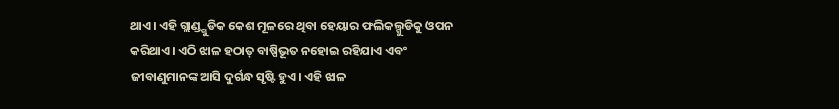ଥାଏ। ଏହି ଗ୍ଲାଣ୍ଡ୍ଗୁଡିକ କେଶ ମୂଳରେ ଥିବା ହେୟାର ଫଲିକଲ୍ଗୁଡିକୁ ଓପନ କରିଥାଏ। ଏଠି ଝାଳ ହଠାତ୍ ବାଷ୍ପିଭୂତ ନହୋଇ ରହିଯାଏ ଏବଂ ଜୀବାଣୁମାନଙ୍କ ଆସି ଦୁର୍ଗନ୍ଧ ସୃଷ୍ଟି ହୁଏ। ଏହି ଝାଳ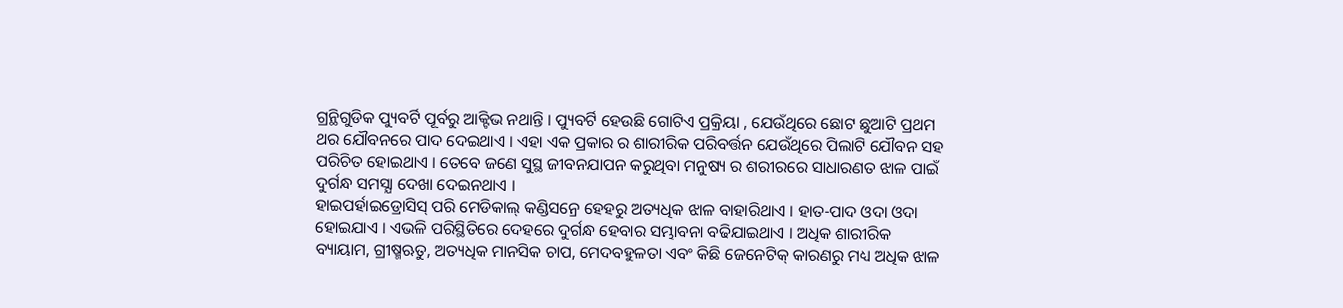ଗ୍ରନ୍ଥିଗୁଡିକ ପ୍ୟୁବର୍ଟି ପୂର୍ବରୁ ଆକ୍ଟିଭ ନଥାନ୍ତି । ପ୍ୟୁବର୍ଟି ହେଉଛି ଗୋଟିଏ ପ୍ରକ୍ରିୟା , ଯେଉଁଥିରେ ଛୋଟ ଛୁଆଟି ପ୍ରଥମ ଥର ଯୌବନରେ ପାଦ ଦେଇଥାଏ । ଏହା ଏକ ପ୍ରକାର ର ଶାରୀରିକ ପରିବର୍ତ୍ତନ ଯେଉଁଥିରେ ପିଲାଟି ଯୌବନ ସହ ପରିଚିତ ହୋଇଥାଏ । ତେବେ ଜଣେ ସୁସ୍ଥ ଜୀବନଯାପନ କରୁଥିବା ମନୁଷ୍ୟ ର ଶରୀରରେ ସାଧାରଣତ ଝାଳ ପାଇଁ ଦୁର୍ଗନ୍ଧ ସମସ୍ଯା ଦେଖା ଦେଇନଥାଏ ।
ହାଇପର୍ହାଇଡ୍ରୋସିସ୍ ପରି ମେଡିକାଲ୍ କଣ୍ଡିସନ୍ରେ ହେହରୁ ଅତ୍ୟଧିକ ଝାଳ ବାହାରିଥାଏ । ହାତ-ପାଦ ଓଦା ଓଦା ହୋଇଯାଏ । ଏଭଳି ପରିସ୍ଥିତିରେ ଦେହରେ ଦୁର୍ଗନ୍ଧ ହେବାର ସମ୍ଭାବନା ବଢିଯାଇଥାଏ । ଅଧିକ ଶାରୀରିକ ବ୍ୟାୟାମ, ଗ୍ରୀଷ୍ମଋତୁ, ଅତ୍ୟଧିକ ମାନସିକ ଚାପ, ମେଦବହୁଳତା ଏବଂ କିଛି ଜେନେଟିକ୍ କାରଣରୁ ମଧ୍ୟ ଅଧିକ ଝାଳ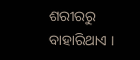ଶରୀରରୁ ବାହାରିଥାଏ ।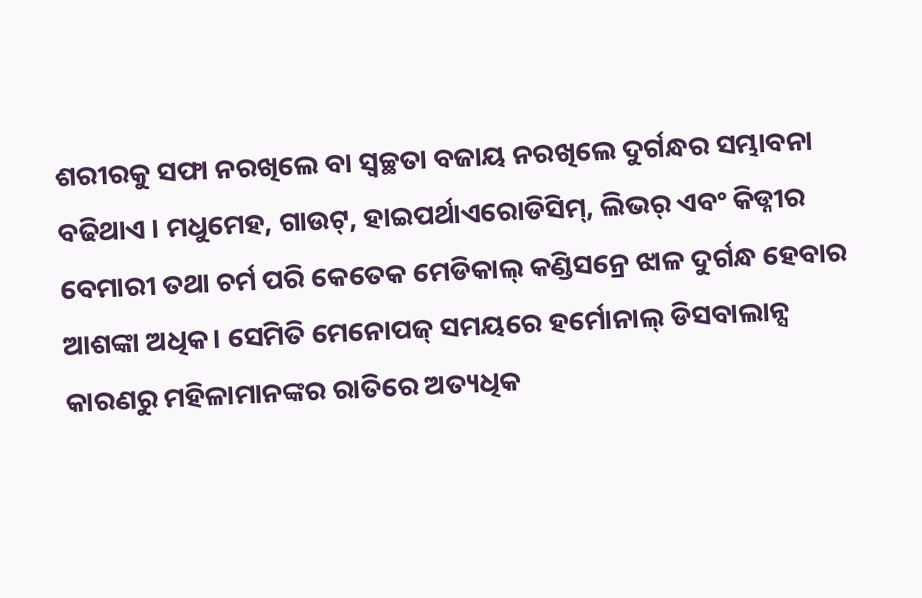ଶରୀରକୁ ସଫା ନରଖିଲେ ବା ସ୍ୱଚ୍ଛତା ବଜାୟ ନରଖିଲେ ଦୁର୍ଗନ୍ଧର ସମ୍ଭାବନା ବଢିଥାଏ । ମଧୁମେହ, ଗାଉଟ୍, ହାଇପର୍ଥାଏରୋଡିସିମ୍, ଲିଭର୍ ଏବଂ କିଡ୍ନୀର ବେମାରୀ ତଥା ଚର୍ମ ପରି କେତେକ ମେଡିକାଲ୍ କଣ୍ଡିସନ୍ରେ ଝାଳ ଦୁର୍ଗନ୍ଧ ହେବାର ଆଶଙ୍କା ଅଧିକ। ସେମିତି ମେନୋପଜ୍ ସମୟରେ ହର୍ମୋନାଲ୍ ଡିସବାଲାନ୍ସ କାରଣରୁ ମହିଳାମାନଙ୍କର ରାତିରେ ଅତ୍ୟଧିକ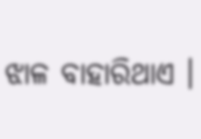ଝାଳ ବାହାରିଥାଏ ।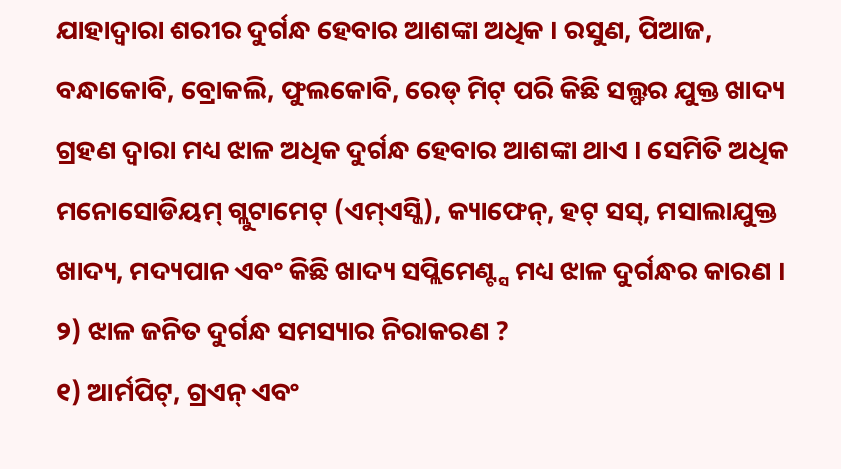ଯାହାଦ୍ୱାରା ଶରୀର ଦୁର୍ଗନ୍ଧ ହେବାର ଆଶଙ୍କା ଅଧିକ । ରସୁଣ, ପିଆଜ, ବନ୍ଧାକୋବି, ବ୍ରୋକଲି, ଫୁଲକୋବି, ରେଡ୍ ମିଟ୍ ପରି କିଛି ସଲ୍ଫର ଯୁକ୍ତ ଖାଦ୍ୟ ଗ୍ରହଣ ଦ୍ୱାରା ମଧ୍ୟ ଝାଳ ଅଧିକ ଦୁର୍ଗନ୍ଧ ହେବାର ଆଶଙ୍କା ଥାଏ । ସେମିତି ଅଧିକ ମନୋସୋଡିୟମ୍ ଗ୍ଲୁଟାମେଟ୍ (ଏମ୍ଏସ୍ଜି), କ୍ୟାଫେନ୍, ହଟ୍ ସସ୍, ମସାଲାଯୁକ୍ତ ଖାଦ୍ୟ, ମଦ୍ୟପାନ ଏବଂ କିଛି ଖାଦ୍ୟ ସପ୍ଲିମେଣ୍ଟ୍ସ ମଧ୍ୟ ଝାଳ ଦୁର୍ଗନ୍ଧର କାରଣ ।
୨) ଝାଳ ଜନିତ ଦୁର୍ଗନ୍ଧ ସମସ୍ୟାର ନିରାକରଣ ?
୧) ଆର୍ମପିଟ୍, ଗ୍ରଏନ୍ ଏବଂ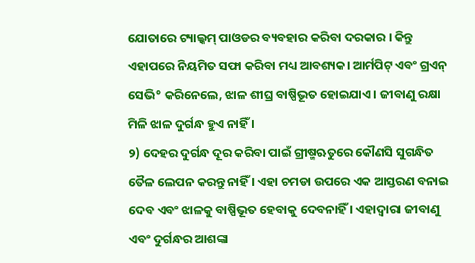ଯୋତାରେ ଟ୍ୟାଲ୍କମ୍ ପାଓଡର ବ୍ୟବହାର କରିବା ଦରକାର । କିନ୍ତୁ ଏହାପରେ ନିୟମିତ ସଫା କରିବା ମଧ୍ୟ ଆବଶ୍ୟକ। ଆର୍ମପିଟ୍ ଏବଂ ଗ୍ରଏନ୍ ସେଭି° କରିନେଲେ, ଝାଳ ଶୀଘ୍ର ବାଷ୍ପିଭୂତ ହୋଇଯାଏ । ଜୀବାଣୁ ରକ୍ଷା ମିଳି ଝାଳ ଦୁର୍ଗନ୍ଧ ହୁଏ ନାହିଁ ।
୨) ଦେହର ଦୁର୍ଗନ୍ଧ ଦୂର କରିବା ପାଇଁ ଗ୍ରୀଷ୍ମଋତୁରେ କୌଣସି ସୁଗନ୍ଧିତ ତୈଳ ଲେପନ କରନ୍ତୁ ନାହିଁ । ଏହା ଚମଡା ଉପରେ ଏକ ଆସ୍ତରଣ ବନାଇ ଦେବ ଏବଂ ଝାଳକୁ ବାଷ୍ପିଭୂତ ହେବାକୁ ଦେବନାହିଁ । ଏହାଦ୍ୱାରା ଜୀବାଣୁ ଏବଂ ଦୁର୍ଗନ୍ଧର ଆଶଙ୍କା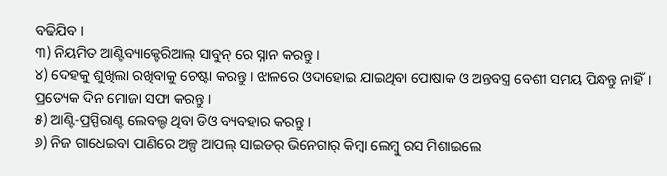ବଢିଯିବ ।
୩) ନିୟମିତ ଆଣ୍ଟିବ୍ୟାକ୍ଟେରିଆଲ୍ ସାବୁନ୍ ରେ ସ୍ନାନ କରନ୍ତୁ ।
୪) ଦେହକୁ ଶୁଖିଲା ରଖିବାକୁ ଚେଷ୍ଟା କରନ୍ତୁ । ଝାଳରେ ଓଦାହୋଇ ଯାଇଥିବା ପୋଷାକ ଓ ଅନ୍ତବସ୍ତ୍ର ବେଶୀ ସମୟ ପିନ୍ଧନ୍ତୁ ନାହିଁ। ପ୍ରତ୍ୟେକ ଦିନ ମୋଜା ସଫା କରନ୍ତୁ ।
୫) ଆଣ୍ଟି-ପ୍ରସ୍ପିରାଣ୍ଟ ଲେବଲ୍ଡ ଥିବା ଡିଓ ବ୍ୟବହାର କରନ୍ତୁ ।
୬) ନିଜ ଗାଧେଇବା ପାଣିରେ ଅଳ୍ପ ଆପଲ୍ ସାଇଡର୍ ଭିନେଗାର୍ କିମ୍ବା ଲେମ୍ବୁ ରସ ମିଶାଇଲେ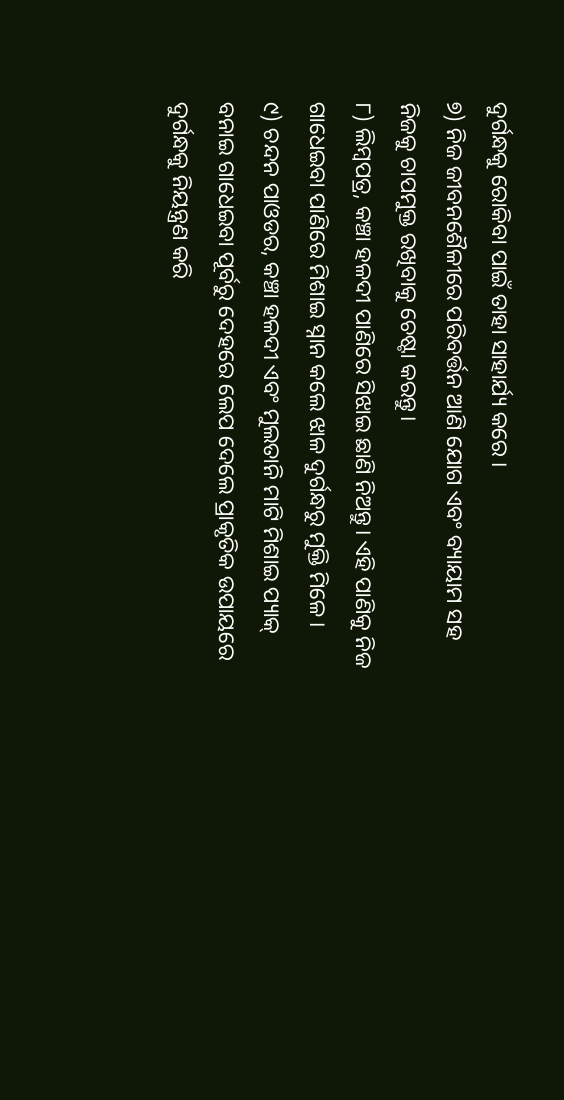ଦୁର୍ଗନ୍ଧକୁ ରୋକିବା ପାଇଁ ତାହା ସାହାର୍ଯ୍ୟ କରେ ।
୭) ନିଜ ଜୀବନଶୈଳୀରେ ପରିବର୍ତ୍ତନ ଆଣି ଯୋଗ ଏବଂ ବ୍ୟାୟାମ ସହ ନିଜକୁ ଚାପମୁକ୍ତ ରଖିବାକୁ ଚେଷ୍ଟା କରନ୍ତୁ।
୮) ଲିମ୍ବପତ୍ର, କଞ୍ଚା ହଳଦୀ ପାଣିରେ ସିଝାଇ ଛାଣି ନିଅନ୍ତୁ। ଏହି ପାଣିକୁ ନିଜ ଗାଧେଇବା ପାଣିରେ ମିଶାଇ ସ୍ନାନ କଲେ ଝାଳ ଦୁର୍ଗନ୍ଧରୁ ମୁକ୍ତି ମିଳେ।
୯) ଚନ୍ଦନ ପାଓଡର, କଞ୍ଚା ହଳଦୀ ଏବଂ ମୁଲତାନି ମାଟି ମିଶାଇ ପ୍ୟାକ୍ ବନାଇ ଗାଧେଇବା ପୂର୍ବରୁ ଦେହରେ ଲେପ ଦେଲେ ପ୍ରାକୃତିକ ଉପାୟରେ ଦୁର୍ଗନ୍ଧକୁ ନିୟନ୍ତ୍ରଣ କରି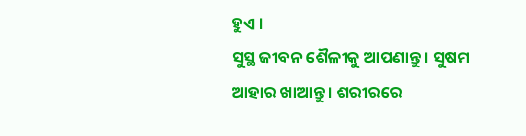ହୁଏ ।
ସୁସ୍ଥ ଜୀବନ ଶୈଳୀକୁ ଆପଣାନ୍ତୁ । ସୁଷମ ଆହାର ଖାଆନ୍ତୁ । ଶରୀରରେ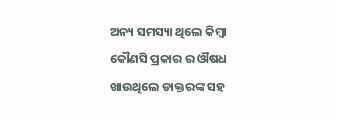ଅନ୍ୟ ସମସ୍ୟା ଥିଲେ କିମ୍ବା କୌଣସି ପ୍ରକାର ର ଔଷଧ ଖାଉଥିଲେ ଡାକ୍ତରଙ୍କ ସହ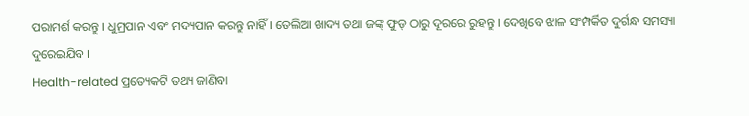ପରାମର୍ଶ କରନ୍ତୁ । ଧୁମ୍ରପାନ ଏବଂ ମଦ୍ୟପାନ କରନ୍ତୁ ନାହିଁ । ତେଲିଆ ଖାଦ୍ୟ ତଥା ଜଙ୍କ୍ ଫୁଡ୍ ଠାରୁ ଦୂରରେ ରୁହନ୍ତୁ । ଦେଖିବେ ଝାଳ ସଂମ୍ପର୍କିତ ଦୁର୍ଗନ୍ଧ ସମସ୍ୟା ଦୁରେଇଯିବ ।
Health-related ପ୍ରତ୍ୟେକଟି ତଥ୍ୟ ଜାଣିବା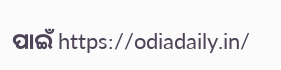ପାଇଁ https://odiadaily.in/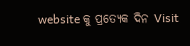website କୁ ପ୍ରତ୍ୟେକ ଦିନ Visit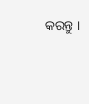କରନ୍ତୁ ।